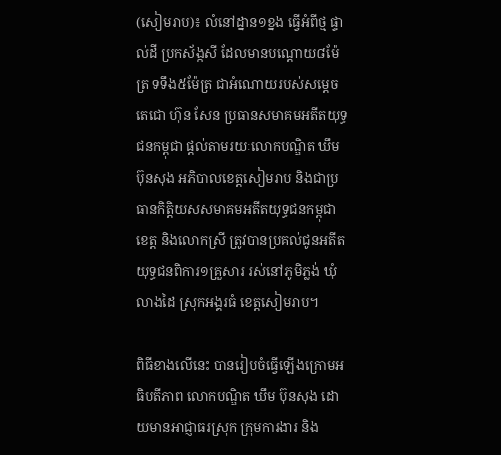(សៀមរាប)៖ លំនៅដ្នាន១ខ្នង ធ្វើអំពីថ្ម ផ្ទាល់ដី ប្រកស័ង្កសី ដែលមានបណ្តោយ៨ម៉ែត្រ ទទឹង៥ម៉ែត្រ ជាអំណោយរបស់សម្តេចតេជោ ហ៊ុន សែន ប្រធានសមាគមអតីតយុទ្ធជនកម្ពុជា ផ្តល់តាមរយៈលោកបណ្ឌិត ឃឹម ប៊ុនសុង អភិបាលខេត្តសៀមរាប និងជាប្រធានកិត្តិយសសមាគមអតីតយុទ្ធជនកម្ពុជាខេត្ត និងលោកស្រី ត្រូវបានប្រគល់ជូនអតីតយុទ្ធជនពិការ១គ្រួសារ រស់នៅភូមិភ្លង់ ឃុំលាងដៃ ស្រុកអង្គរធំ ខេត្តសៀមរាប។

ពិធីខាងលើនេះ បានរៀបចំធ្វើឡើងក្រោមអធិបតីភាព លោកបណ្ឌិត ឃឹម ប៊ុនសុង ដោយមានអាជ្ញាធរស្រុក ក្រុមការងារ និង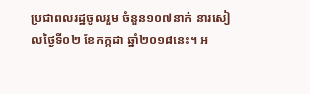ប្រជាពលរដ្ឋចូលរួម ចំនួន១០៧នាក់ នារសៀលថ្ងៃទី០២ ខែកក្កដា ឆ្នាំ២០១៨នេះ។ អ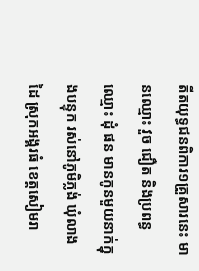តីតយុទ្ធជនពិការ១គ្រួសារនេះ មានឈ្មោះ វួច ជឿត និងប្រពន្ធឈ្មោះ ដុំ ផន មានកូនមួយនាក់ក្នុងបន្ទុក រស់នៅភូមិភ្លង់ ឃុំលាងដៃ ស្រុកអង្គរធំ ខេត្តសៀមរា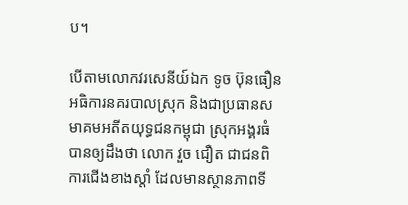ប។

បើតាមលោកវរសេនីយ៍ឯក ទូច ប៊ុនធឿន អធិការនគរបាលស្រុក និងជាប្រធានសមាគមអតីតយុទ្ធជនកម្ពុជា ស្រុកអង្គរធំ បានឲ្យដឹងថា លោក វួច ជឿត ជាជនពិការជើងខាងស្តាំ ដែលមានស្ថានភាពទី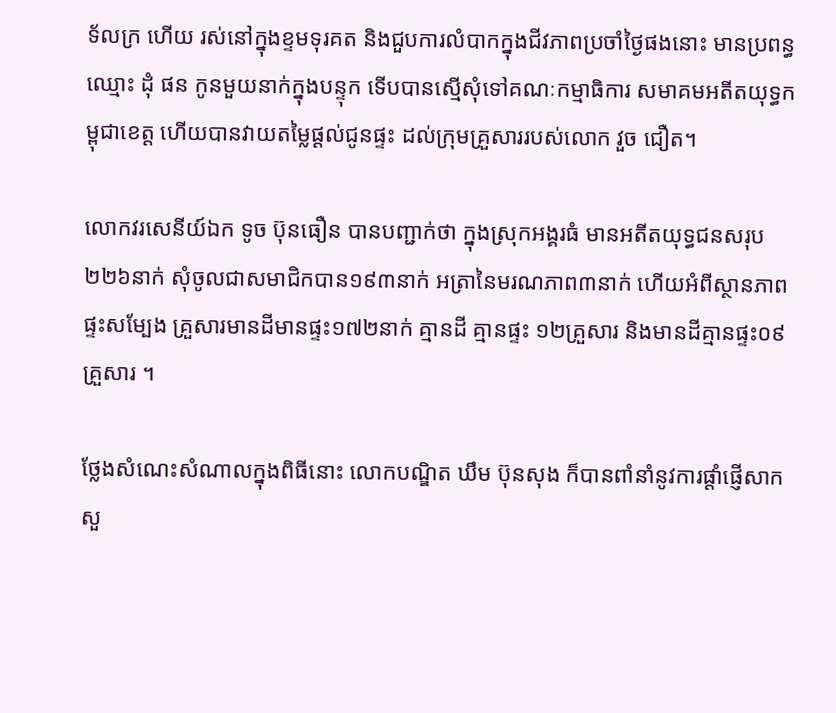ទ័លក្រ ហើយ រស់នៅក្នុងខ្ទមទុរគត និងជួបការលំបាកក្នុងជីវភាពប្រចាំថ្ងៃផងនោះ មានប្រពន្ធឈ្មោះ ដុំ ផន កូនមួយនាក់ក្នុងបន្ទុក ទើបបានស្មើសុំទៅគណៈកម្មាធិការ សមាគមអតីតយុទ្ធកម្ពុជាខេត្ត ហើយបានវាយតម្លៃផ្តល់ជូនផ្ទះ ដល់ក្រុមគ្រួសាររបស់លោក វួច ជឿត។

លោកវរសេនីយ៍ឯក ទូច ប៊ុនធឿន បានបញ្ជាក់ថា ក្នុងស្រុកអង្គរធំ មានអតីតយុទ្ធជនសរុប២២៦នាក់ សុំចូលជាសមាជិកបាន១៩៣នាក់ អត្រានៃមរណភាព៣នាក់ ហើយអំពីស្ថានភាពផ្ទះសម្បែង គ្រួសារមានដីមានផ្ទះ១៧២នាក់ គ្មានដី គ្មានផ្ទះ ១២គ្រួសារ និងមានដីគ្មានផ្ទះ០៩គ្រួសារ ។

ថ្លែងសំណេះសំណាលក្នុងពិធីនោះ លោកបណ្ឌិត ឃឹម ប៊ុនសុង ក៏បានពាំនាំនូវការផ្តាំផ្ញើសាកសួ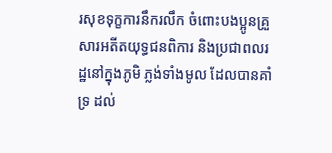រសុខទុក្ខការនឹករលឹក ចំពោះបងប្អូនគ្រួសារអតីតយុទ្ធជនពិការ និងប្រជាពលរដ្ឋនៅក្នុងភូមិ ភ្លង់ទាំងមូល ដែលបានគាំទ្រ ដល់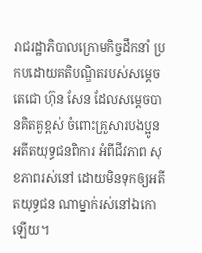រាជរដ្ឋាភិបាលក្រោមកិច្ចដឹកនាំ ប្រកបដោយគតិបណ្ឌិតរបស់សម្តេចតេជោ ហ៊ុន សែន ដែលសម្តេចបានគិតគួខ្ពស់ ចំពោះគ្រួសារបងប្អូនអតីតយុទ្ធជនពិការ អំពីជីវភាព សុខភាពរស់នៅ ដោយមិនទុកឲ្យអតីតយុទ្ធជន ណាម្នាក់រស់នៅឯកោឡើយ។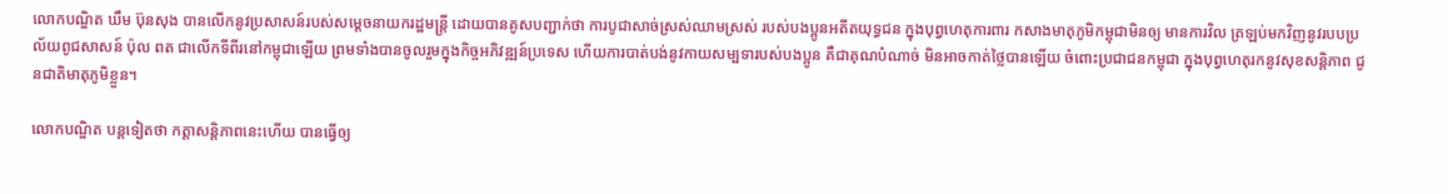លោកបណ្ឌិត ឃឹម ប៊ុនសុង បានលើកនូវប្រសាសន៍របស់សម្តេចនាយករដ្ឋមន្ត្រី ដោយបានគូសបញ្ជាក់ថា ការបូជាសាច់ស្រស់ឈាមស្រស់ របស់បងប្អូនអតីតយុទ្ធជន ក្នុងបុព្វហេតុការពារ កសាងមាតុភូមិកម្ពុជាមិនឲ្យ មានការវិល ត្រឡប់មកវិញនូវរបបប្រល័យពូជសាសន៍ ប៉ុល ពត ជាលើកទីពីរនៅកម្ពុជាឡើយ ព្រមទាំងបានចូលរួមក្នុងកិច្ចអភិវឌ្ឍន៍ប្រទេស ហើយការបាត់បង់នូវកាយសម្បទារបស់បងប្អូន គឺជាគុណបំណាច់ មិនអាចកាត់ថ្លៃបានឡើយ ចំពោះប្រជាជនកម្ពុជា ក្នុងបុព្វហេតុរកនូវសុខសន្តិភាព ជូនជាតិមាតុភូមិខ្លួន។

លោកបណ្ឌិត បន្តទៀតថា កត្តាសន្តិភាពនេះហើយ បានធ្វើឲ្យ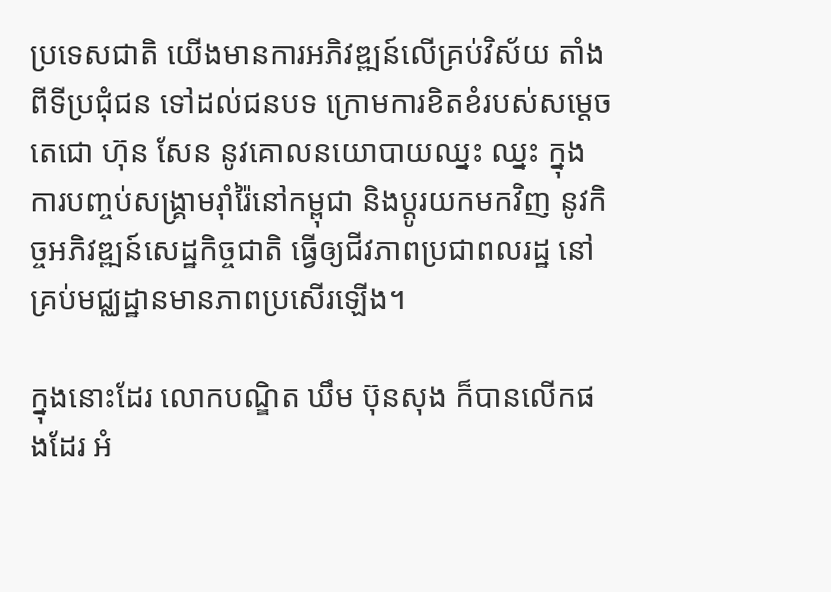ប្រទេសជាតិ យើងមានការអភិវឌ្ឍន៍លើគ្រប់វិស័យ តាំងពីទីប្រជុំជន ទៅដល់ជនបទ ក្រោមការខិតខំរបស់សម្តេចតេជោ ហ៊ុន សែន នូវគោលនយោបាយឈ្នះ ឈ្នះ ក្នុងការបញ្ចប់សង្រ្គាមរ៉ាំរ៉ៃនៅកម្ពុជា និងប្តូរយកមកវិញ នូវកិច្ចអភិវឌ្ឍន៍សេដ្ឋកិច្ចជាតិ ធ្វើឲ្យជីវភាពប្រជាពលរដ្ឋ នៅគ្រប់មជ្ឈដ្ឋានមានភាពប្រសើរឡើង។

ក្នុងនោះដែរ លោកបណ្ឌិត ឃឹម ប៊ុនសុង ក៏បានលើកផងដែរ អំ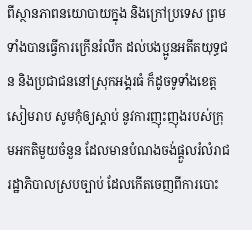ពីស្ថានភាពនយោបាយក្នុង និងក្រៅប្រទេស ព្រមទាំងបានធ្វើការក្រើនរំលឹក ដល់បងប្អូនអតីតយុទ្ធជន និងប្រជាជននៅស្រុកអង្គរធំ ក៏ដូចទូទាំងខេត្តសៀមរាប សូមកុំឲ្យស្តាប់ នូវការញុះញុងរបស់ក្រុមអកតិមួយចំនួន ដែលមានបំណងចង់ផ្តួលរំលំរាជរដ្ឋាភិបាលស្របច្បាប់ ដែលកើតចេញពីការបោះ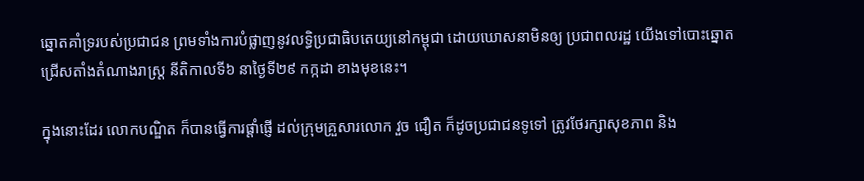ឆ្នោតគាំទ្ររបស់ប្រជាជន ព្រមទាំងការបំផ្លាញនូវលទ្ធិប្រជាធិបតេយ្យនៅកម្ពុជា ដោយឃោសនាមិនឲ្យ ប្រជាពលរដ្ឋ យើងទៅបោះឆ្នោតជ្រើសតាំងតំណាងរាស្ត្រ នីតិកាលទី៦ នាថ្ងៃទី២៩ កក្កដា ខាងមុខនេះ។

ក្នុងនោះដែរ លោកបណ្ឌិត ក៏បានធ្វើការផ្តាំផ្ញើ ដល់ក្រុមគ្រួសារលោក វួច ជឿត ក៏ដូចប្រជាជនទូទៅ ត្រូវថែរក្សាសុខភាព និង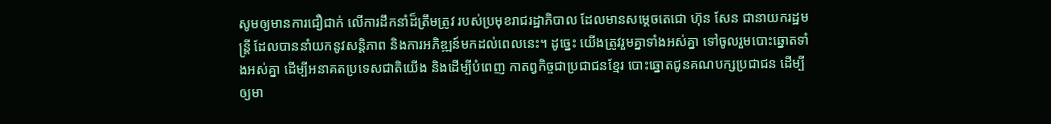សូមឲ្យមានការជឿជាក់ លើការដឹកនាំដ៏ត្រឹមត្រូវ របស់ប្រមុខរាជរដ្ឋាភិបាល ដែលមានសម្តេចតេជោ ហ៊ុន សែន ជានាយករដ្ឋមន្រ្តី ដែលបាននាំយកនូវសន្តិភាព និងការអភិឌ្ឍន៍មកដល់ពេលនេះ។ ដូច្នេះ យើងត្រូវរួមគ្នាទាំងអស់គ្នា ទៅចូលរួមបោះឆ្នោតទាំងអស់គ្នា ដើម្បីអនាគតប្រទេសជាតិយើង និងដើម្បីបំពេញ កាតព្វកិច្ចជាប្រជាជនខ្មែរ បោះឆ្នោតជូនគណបក្សប្រជាជន ដើម្បីឲ្យមា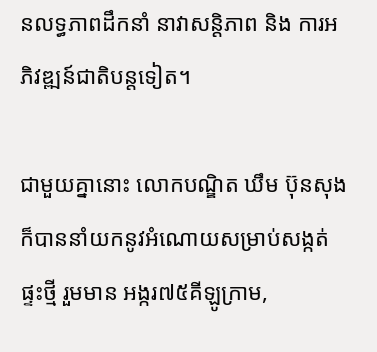នលទ្ធភាពដឹកនាំ នាវាសន្តិភាព និង ការអភិវឌ្ឍន៍ជាតិបន្តទៀត។

ជាមួយគ្នានោះ លោកបណ្ឌិត ឃឹម ប៊ុនសុង ក៏បាននាំយកនូវអំណោយសម្រាប់សង្កត់ផ្ទះថ្មី រួមមាន អង្ករ៧៥គីឡូក្រាម,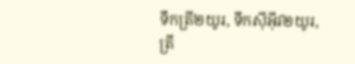ទឹកត្រី២យូរ, ទឹកស៊ីអ៊ីវ២យូរ, ត្រី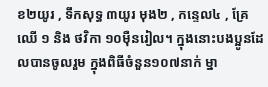ខ២យូរ , ទឹកសុទ្ធ ៣យូរ មុង២ , កន្ទេល៤ , គ្រែឈើ ១ និង ថវិកា ១០ម៉ឺនរៀល។ ក្នុងនោះបងប្អូនដែលបានចូលរួម ក្នុងពិធីចំនួន១០៧នាក់ ម្នា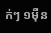ក់ៗ ១ម៉ឺន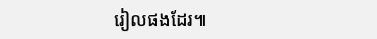រៀលផងដែរ៕